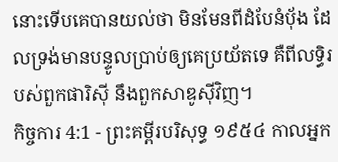នោះទើបគេបានយល់ថា មិនមែនពីដំបែនំបុ័ង ដែលទ្រង់មានបន្ទូលប្រាប់ឲ្យគេប្រយ័តទេ គឺពីលទ្ធិរបស់ពួកផារិស៊ី នឹងពួកសាឌូស៊ីវិញ។
កិច្ចការ 4:1 - ព្រះគម្ពីរបរិសុទ្ធ ១៩៥៤ កាលអ្នក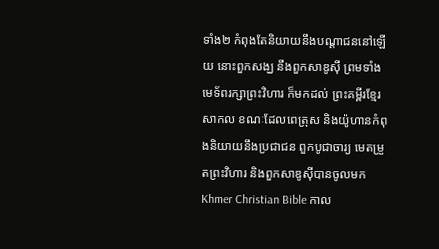ទាំង២ កំពុងតែនិយាយនឹងបណ្តាជននៅឡើយ នោះពួកសង្ឃ នឹងពួកសាឌូស៊ី ព្រមទាំងមេទ័ពរក្សាព្រះវិហារ ក៏មកដល់ ព្រះគម្ពីរខ្មែរសាកល ខណៈដែលពេត្រុស និងយ៉ូហានកំពុងនិយាយនឹងប្រជាជន ពួកបូជាចារ្យ មេតម្រួតព្រះវិហារ និងពួកសាឌូស៊ីបានចូលមក Khmer Christian Bible កាល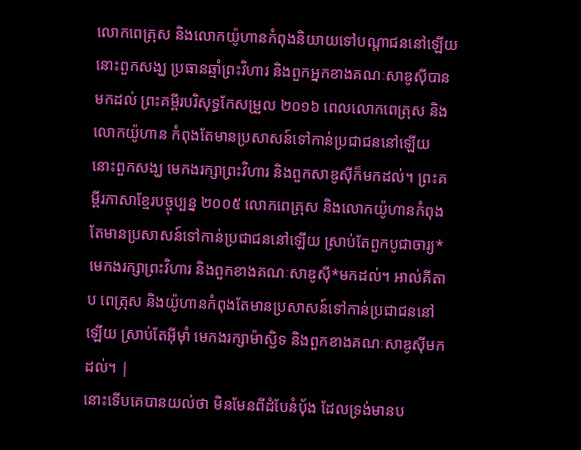លោកពេត្រុស និងលោកយ៉ូហានកំពុងនិយាយទៅបណ្ដាជននៅឡើយ នោះពួកសង្ឃ ប្រធានឆ្មាំព្រះវិហារ និងពួកអ្នកខាងគណៈសាឌូស៊ីបានមកដល់ ព្រះគម្ពីរបរិសុទ្ធកែសម្រួល ២០១៦ ពេលលោកពេត្រុស និងលោកយ៉ូហាន កំពុងតែមានប្រសាសន៍ទៅកាន់ប្រជាជននៅឡើយ នោះពួកសង្ឃ មេកងរក្សាព្រះវិហារ និងពួកសាឌូស៊ីក៏មកដល់។ ព្រះគម្ពីរភាសាខ្មែរបច្ចុប្បន្ន ២០០៥ លោកពេត្រុស និងលោកយ៉ូហានកំពុងតែមានប្រសាសន៍ទៅកាន់ប្រជាជននៅឡើយ ស្រាប់តែពួកបូជាចារ្យ* មេកងរក្សាព្រះវិហារ និងពួកខាងគណៈសាឌូស៊ី*មកដល់។ អាល់គីតាប ពេត្រុស និងយ៉ូហានកំពុងតែមានប្រសាសន៍ទៅកាន់ប្រជាជននៅឡើយ ស្រាប់តែអ៊ីមុាំ មេកងរក្សាម៉ាស្ជិទ និងពួកខាងគណៈសាឌូស៊ីមកដល់។ |
នោះទើបគេបានយល់ថា មិនមែនពីដំបែនំបុ័ង ដែលទ្រង់មានប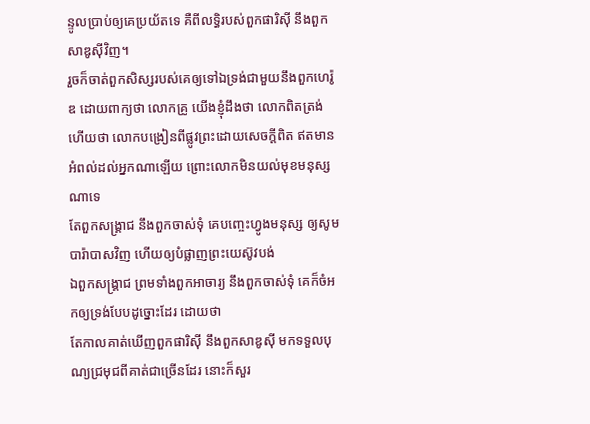ន្ទូលប្រាប់ឲ្យគេប្រយ័តទេ គឺពីលទ្ធិរបស់ពួកផារិស៊ី នឹងពួកសាឌូស៊ីវិញ។
រួចក៏ចាត់ពួកសិស្សរបស់គេឲ្យទៅឯទ្រង់ជាមួយនឹងពួកហេរ៉ូឌ ដោយពាក្យថា លោកគ្រូ យើងខ្ញុំដឹងថា លោកពិតត្រង់ ហើយថា លោកបង្រៀនពីផ្លូវព្រះដោយសេចក្ដីពិត ឥតមានអំពល់ដល់អ្នកណាឡើយ ព្រោះលោកមិនយល់មុខមនុស្សណាទេ
តែពួកសង្គ្រាជ នឹងពួកចាស់ទុំ គេបញ្ចេះហ្វូងមនុស្ស ឲ្យសូមបារ៉ាបាសវិញ ហើយឲ្យបំផ្លាញព្រះយេស៊ូវបង់
ឯពួកសង្គ្រាជ ព្រមទាំងពួកអាចារ្យ នឹងពួកចាស់ទុំ គេក៏ចំអកឲ្យទ្រង់បែបដូច្នោះដែរ ដោយថា
តែកាលគាត់ឃើញពួកផារិស៊ី នឹងពួកសាឌូស៊ី មកទទួលបុណ្យជ្រមុជពីគាត់ជាច្រើនដែរ នោះក៏សួរ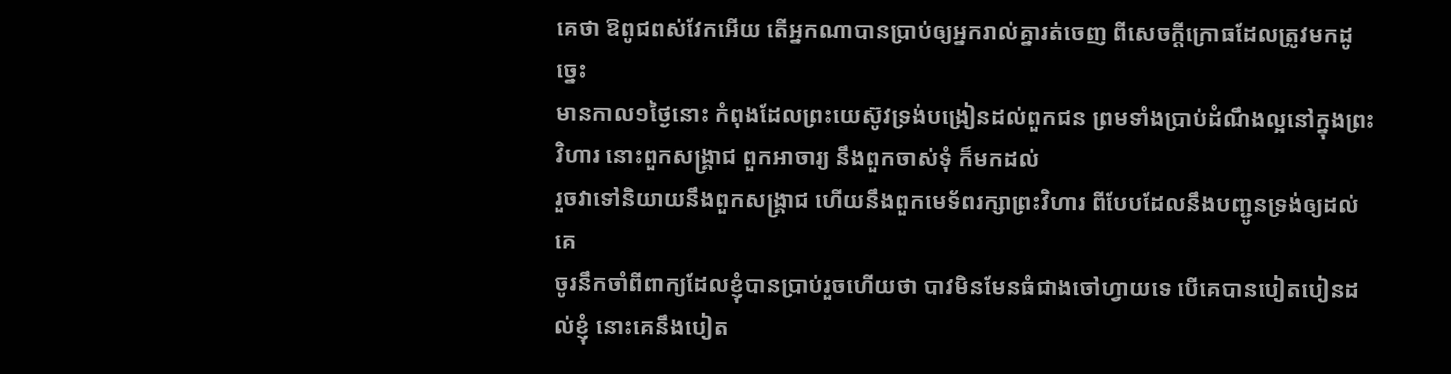គេថា ឱពូជពស់វែកអើយ តើអ្នកណាបានប្រាប់ឲ្យអ្នករាល់គ្នារត់ចេញ ពីសេចក្ដីក្រោធដែលត្រូវមកដូច្នេះ
មានកាល១ថ្ងៃនោះ កំពុងដែលព្រះយេស៊ូវទ្រង់បង្រៀនដល់ពួកជន ព្រមទាំងប្រាប់ដំណឹងល្អនៅក្នុងព្រះវិហារ នោះពួកសង្គ្រាជ ពួកអាចារ្យ នឹងពួកចាស់ទុំ ក៏មកដល់
រួចវាទៅនិយាយនឹងពួកសង្គ្រាជ ហើយនឹងពួកមេទ័ពរក្សាព្រះវិហារ ពីបែបដែលនឹងបញ្ជូនទ្រង់ឲ្យដល់គេ
ចូរនឹកចាំពីពាក្យដែលខ្ញុំបានប្រាប់រួចហើយថា បាវមិនមែនធំជាងចៅហ្វាយទេ បើគេបានបៀតបៀនដល់ខ្ញុំ នោះគេនឹងបៀត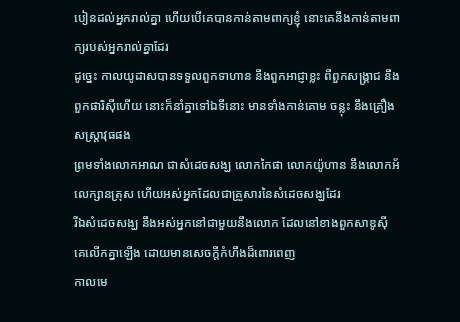បៀនដល់អ្នករាល់គ្នា ហើយបើគេបានកាន់តាមពាក្យខ្ញុំ នោះគេនឹងកាន់តាមពាក្យរបស់អ្នករាល់គ្នាដែរ
ដូច្នេះ កាលយូដាសបានទទួលពួកទាហាន នឹងពួកអាជ្ញាខ្លះ ពីពួកសង្គ្រាជ នឹងពួកផារិស៊ីហើយ នោះក៏នាំគ្នាទៅឯទីនោះ មានទាំងកាន់គោម ចន្លុះ នឹងគ្រឿងសស្ត្រាវុធផង
ព្រមទាំងលោកអាណ ជាសំដេចសង្ឃ លោកកៃផា លោកយ៉ូហាន នឹងលោកអ័លេក្សានត្រុស ហើយអស់អ្នកដែលជាគ្រួសារនៃសំដេចសង្ឃដែរ
រីឯសំដេចសង្ឃ នឹងអស់អ្នកនៅជាមួយនឹងលោក ដែលនៅខាងពួកសាឌូស៊ី គេលើកគ្នាឡើង ដោយមានសេចក្ដីកំហឹងដ៏ពោរពេញ
កាលមេ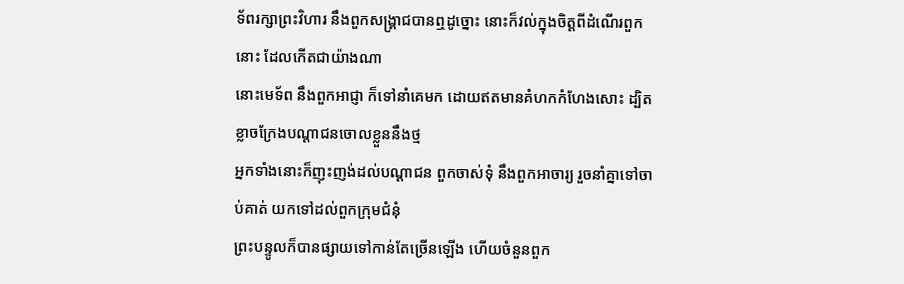ទ័ពរក្សាព្រះវិហារ នឹងពួកសង្គ្រាជបានឮដូច្នោះ នោះក៏វល់ក្នុងចិត្តពីដំណើរពួកនោះ ដែលកើតជាយ៉ាងណា
នោះមេទ័ព នឹងពួកអាជ្ញា ក៏ទៅនាំគេមក ដោយឥតមានគំហកកំហែងសោះ ដ្បិតខ្លាចក្រែងបណ្តាជនចោលខ្លួននឹងថ្ម
អ្នកទាំងនោះក៏ញុះញង់ដល់បណ្តាជន ពួកចាស់ទុំ នឹងពួកអាចារ្យ រួចនាំគ្នាទៅចាប់គាត់ យកទៅដល់ពួកក្រុមជំនុំ
ព្រះបន្ទូលក៏បានផ្សាយទៅកាន់តែច្រើនឡើង ហើយចំនួនពួក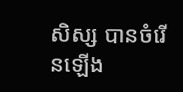សិស្ស បានចំរើនឡើង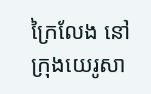ក្រៃលែង នៅក្រុងយេរូសា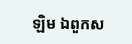ឡិម ឯពួកស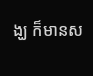ង្ឃ ក៏មានស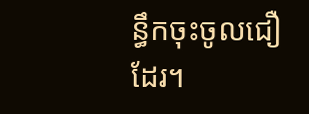ន្ធឹកចុះចូលជឿដែរ។